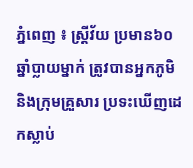ភ្នំពេញ ៖ ស្ត្រីវ័យ ប្រមាន៦០ឆ្នាំប្លាយម្នាក់ ត្រូវបានអ្នកភូមិ និងក្រុមគ្រួសារ ប្រទះឃើញដេកស្លាប់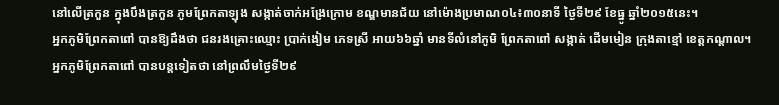នៅលើត្រកួន ក្នុងបឹងត្រកួន ភូមព្រែកតាឡុង សង្កាត់ចាក់អង្រែក្រោម ខណ្ឌមានជ័យ នៅម៉ោងប្រមាណ០៤៖៣០នាទី ថ្ងៃទី២៩ ខែធ្នូ ឆ្នាំ២០១៥នេះ។
អ្នកភូមិព្រែកតាពៅ បានឱ្យដឹងថា ជនរងគ្រោះឈ្មោះ ប្រាក់ងៀម ភេទស្រី អាយ៦៦ឆ្នាំ មានទីលំនៅភូមិ ព្រែកតាពៅ សង្កាត់ ដើមមៀន ក្រុងតាខ្មៅ ខេត្តកណ្តាល។
អ្នកភូមិព្រែកតាពៅ បានបន្តទៀតថា នៅព្រលឹមថ្ងៃទី២៩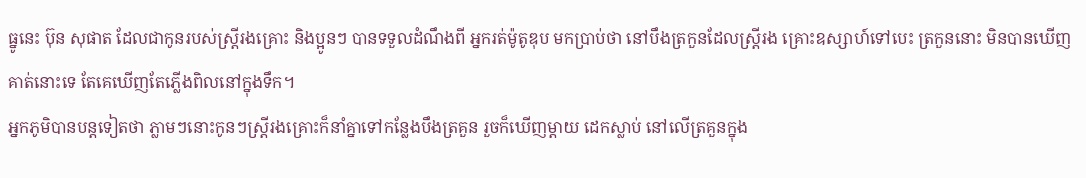ធ្នូនេះ ប៊ុន សុផាត ដែលជាកូនរបស់ស្ត្រីរងគ្រោះ និងប្អូនៗ បានទទួលដំណឹងពី អ្នករត់ម៉ូតូឌុប មកប្រាប់ថា នៅបឹងត្រកួនដែលស្ត្រីរង គ្រោះឧស្សាហ៍ទៅបេះ ត្រកួននោះ មិនបានឃើញគាត់នោះទេ តែគេឃើញតែភ្លើងពិលនៅក្នុងទឹក។
អ្នកភូមិបានបន្តទៀតថា ភ្លាមៗនោះកូនៗស្ត្រីរងគ្រោះក៏នាំគ្នាទៅកន្លែងបឹងត្រគួន រួចក៏ឃើញម្តាយ ដេកស្លាប់ នៅលើត្រគួនក្នុង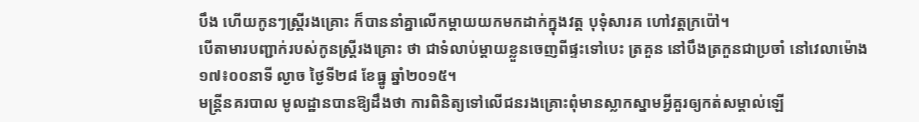បឹង ហើយកូនៗស្ត្រីរងគ្រោះ ក៏បាននាំគ្នាលើកម្តាយយកមកដាក់ក្នុងវត្ត បុទុំសារគ ហៅវត្តក្រប៉ៅ។
បើតាមារបញ្ជាក់របស់កូនស្ត្រីរងគ្រោះ ថា ជាទំលាប់ម្តាយខ្លួនចេញពីផ្ទះទៅបេះ ត្រគួន នៅបឹងត្រកួនជាប្រចាំ នៅវេលាម៉ោង ១៧៖០០នាទី ល្ងាច ថ្ងៃទី២៨ ខែធ្នូ ឆ្នាំ២០១៥។
មន្ត្រីនគរបាល មូលដ្ឋានបានឱ្យដឹងថា ការពិនិត្យទៅលើជនរងគ្រោះពុំមានស្លាកស្នាមអ្វីគួរឲ្យកត់សម្គាល់ឡើ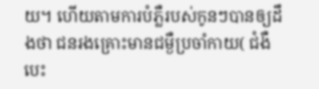យ។ ហើយតាមការបំភ្លឺរបស់កូនៗបានឲ្យដឹងថា ជនរងគ្រោះមានជម្ងឺប្រចាំកាយ( ជំងឺបេះ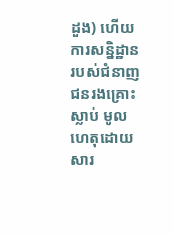ដួង) ហើយការសន្និដ្ឋាន របស់ជំនាញ ជនរងគ្រោះស្លាប់ មូលហេតុដោយសារ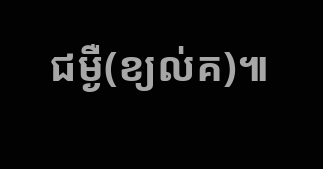ជម្ងឺ(ខ្យល់គ)៕